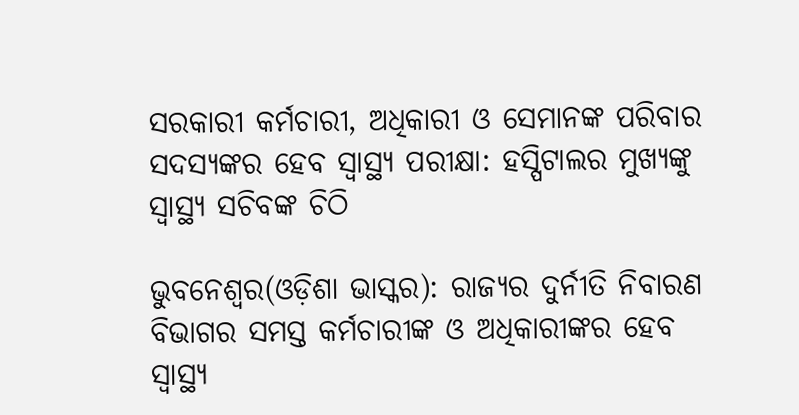ସରକାରୀ କର୍ମଚାରୀ, ଅଧିକାରୀ ଓ ସେମାନଙ୍କ ପରିବାର ସଦସ୍ୟଙ୍କର ହେବ ସ୍ୱାସ୍ଥ୍ୟ ପରୀକ୍ଷା: ହସ୍ପିଟାଲର ମୁଖ୍ୟଙ୍କୁ ସ୍ୱାସ୍ଥ୍ୟ ସଚିବଙ୍କ ଚିଠି

ଭୁବନେଶ୍ୱର(ଓଡ଼ିଶା ଭାସ୍କର): ରାଜ୍ୟର ଦୁର୍ନୀତି ନିବାରଣ ବିଭାଗର ସମସ୍ତ କର୍ମଚାରୀଙ୍କ ଓ ଅଧିକାରୀଙ୍କର ହେବ ସ୍ୱାସ୍ଥ୍ୟ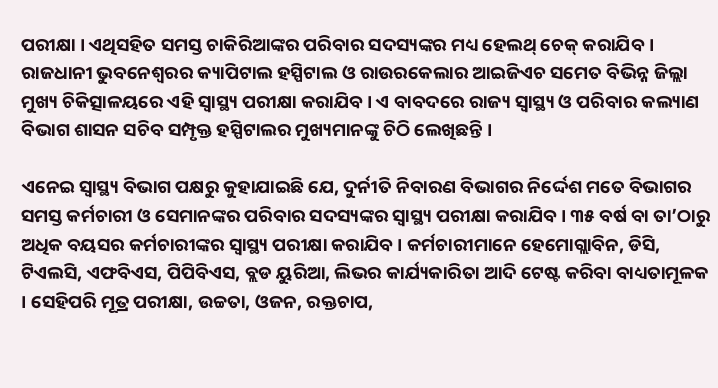ପରୀକ୍ଷା । ଏଥିସହିତ ସମସ୍ତ ଚାକିରିଆଙ୍କର ପରିବାର ସଦସ୍ୟଙ୍କର ମଧ୍ୟ ହେଲଥ୍ ଚେକ୍ କରାଯିବ । ରାଜଧାନୀ ଭୁବନେଶ୍ୱରର କ୍ୟାପିଟାଲ ହସ୍ପିଟାଲ ଓ ରାଉରକେଲାର ଆଇଜିଏଚ ସମେତ ବିଭିନ୍ନ ଜିଲ୍ଲା ମୁଖ୍ୟ ଚିକିତ୍ସାଳୟରେ ଏହି ସ୍ୱାସ୍ଥ୍ୟ ପରୀକ୍ଷା କରାଯିବ । ଏ ବାବଦରେ ରାଜ୍ୟ ସ୍ୱାସ୍ଥ୍ୟ ଓ ପରିବାର କଲ୍ୟାଣ ବିଭାଗ ଶାସନ ସଚିବ ସମ୍ପୃକ୍ତ ହସ୍ପିଟାଲର ମୁଖ୍ୟମାନଙ୍କୁ ଚିଠି ଲେଖିଛନ୍ତି ।

ଏନେଇ ସ୍ୱାସ୍ଥ୍ୟ ବିଭାଗ ପକ୍ଷରୁ କୁହାଯାଇଛି ଯେ, ଦୁର୍ନୀତି ନିବାରଣ ବିଭାଗର ନିର୍ଦ୍ଦେଶ ମତେ ବିଭାଗର ସମସ୍ତ କର୍ମଚାରୀ ଓ ସେମାନଙ୍କର ପରିବାର ସଦସ୍ୟଙ୍କର ସ୍ୱାସ୍ଥ୍ୟ ପରୀକ୍ଷା କରାଯିବ । ୩୫ ବର୍ଷ ବା ତା’ଠାରୁ ଅଧିକ ବୟସର କର୍ମଚାରୀଙ୍କର ସ୍ୱାସ୍ଥ୍ୟ ପରୀକ୍ଷା କରାଯିବ । କର୍ମଚାରୀମାନେ ହେମୋଗ୍ଲାବିନ, ଡିସି, ଟିଏଲସି, ଏଫବିଏସ, ପିପିବିଏସ, ବ୍ଲଡ ୟୁରିଆ, ଲିଭର କାର୍ଯ୍ୟକାରିତା ଆଦି ଟେଷ୍ଟ କରିବା ବାଧ୍ୟତାମୂଳକ । ସେହିପରି ମୂତ୍ର ପରୀକ୍ଷା, ଉଚ୍ଚତା, ଓଜନ, ରକ୍ତଚାପ,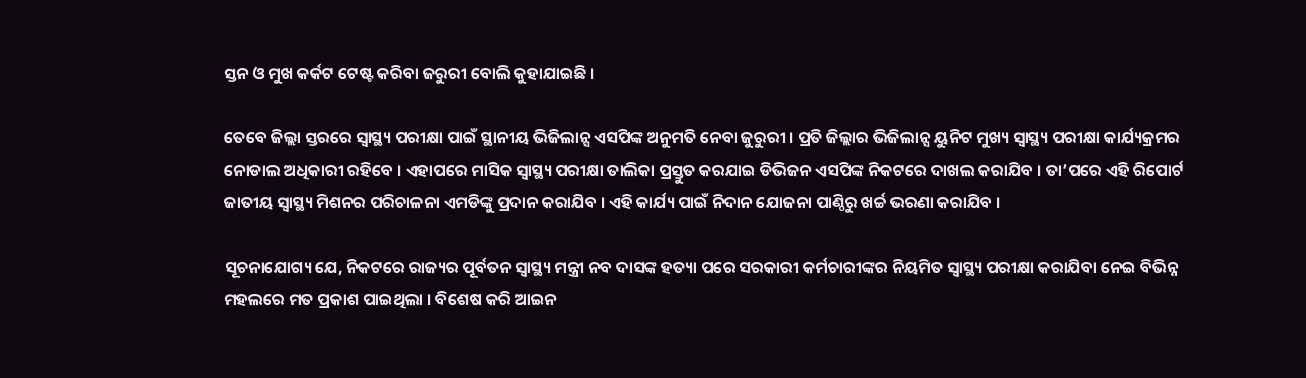ସ୍ତନ ଓ ମୁଖ କର୍କଟ ଟେଷ୍ଟ କରିବା ଜରୁରୀ ବୋଲି କୁହାଯାଇଛି ।

ତେବେ ଜିଲ୍ଲା ସ୍ତରରେ ସ୍ୱାସ୍ଥ୍ୟ ପରୀକ୍ଷା ପାଇଁ ସ୍ଥାନୀୟ ଭିଜିଲାନ୍ସ ଏସପିଙ୍କ ଅନୁମତି ନେବା ଜୁରୁରୀ । ପ୍ରତି ଜିଲ୍ଲାର ଭିଜିଲାନ୍ସ ୟୁନିଟ ମୁଖ୍ୟ ସ୍ୱାସ୍ଥ୍ୟ ପରୀକ୍ଷା କାର୍ଯ୍ୟକ୍ରମର ନୋଡାଲ ଅଧିକାରୀ ରହିବେ । ଏହାପରେ ମାସିକ ସ୍ୱାସ୍ଥ୍ୟ ପରୀକ୍ଷା ତାଲିକା ପ୍ରସ୍ତୁତ କରଯାଇ ଡିଭିଜନ ଏସପିଙ୍କ ନିକଟରେ ଦାଖଲ କରାଯିବ । ତା’ପରେ ଏହି ରିପୋର୍ଟ ଜାତୀୟ ସ୍ୱାସ୍ଥ୍ୟ ମିଶନର ପରିଚାଳନା ଏମଡିଙ୍କୁ ପ୍ରଦାନ କରାଯିବ । ଏହି କାର୍ଯ୍ୟ ପାଇଁ ନିଦାନ ଯୋଜନା ପାଣ୍ଠିରୁ ଖର୍ଚ୍ଚ ଭରଣା କରାଯିବ ।

ସୂଚନାଯୋଗ୍ୟ ଯେ, ନିକଟରେ ରାଜ୍ୟର ପୂର୍ବତନ ସ୍ୱାସ୍ଥ୍ୟ ମନ୍ତ୍ରୀ ନବ ଦାସଙ୍କ ହତ୍ୟା ପରେ ସରକାରୀ କର୍ମଚାରୀଙ୍କର ନିୟମିତ ସ୍ୱାସ୍ଥ୍ୟ ପରୀକ୍ଷା କରାଯିବା ନେଇ ବିଭିନ୍ନ ମହଲରେ ମତ ପ୍ରକାଶ ପାଇଥିଲା । ବିଶେଷ କରି ଆଇନ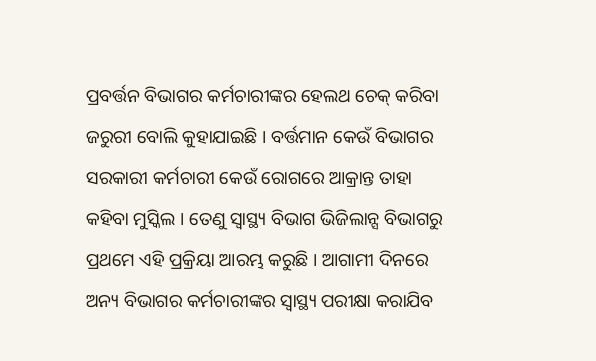ପ୍ରବର୍ତ୍ତନ ବିଭାଗର କର୍ମଚାରୀଙ୍କର ହେଲଥ ଚେକ୍ କରିବା ଜରୁରୀ ବୋଲି କୁହାଯାଇଛି । ବର୍ତ୍ତମାନ କେଉଁ ବିଭାଗର ସରକାରୀ କର୍ମଚାରୀ କେଉଁ ରୋଗରେ ଆକ୍ରାନ୍ତ ତାହା କହିବା ମୁସ୍କିଲ । ତେଣୁ ସ୍ୱାସ୍ଥ୍ୟ ବିଭାଗ ଭିଜିଲାନ୍ସ ବିଭାଗରୁ ପ୍ରଥମେ ଏହି ପ୍ରକ୍ରିୟା ଆରମ୍ଭ କରୁଛି । ଆଗାମୀ ଦିନରେ ଅନ୍ୟ ବିଭାଗର କର୍ମଚାରୀଙ୍କର ସ୍ୱାସ୍ଥ୍ୟ ପରୀକ୍ଷା କରାଯିବ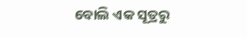ବୋଲି ଏକ ସୂତ୍ରରୁ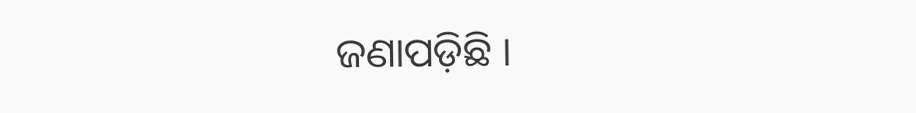ଜଣାପଡ଼ିଛି ।